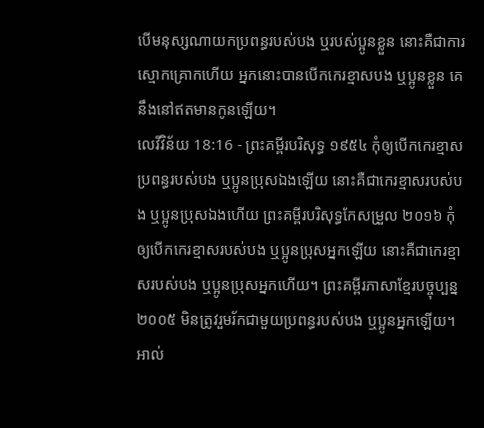បើមនុស្សណាយកប្រពន្ធរបស់បង ឬរបស់ប្អូនខ្លួន នោះគឺជាការស្មោកគ្រោកហើយ អ្នកនោះបានបើកកេរខ្មាសបង ឬប្អូនខ្លួន គេនឹងនៅឥតមានកូនឡើយ។
លេវីវិន័យ 18:16 - ព្រះគម្ពីរបរិសុទ្ធ ១៩៥៤ កុំឲ្យបើកកេរខ្មាសប្រពន្ធរបស់បង ឬប្អូនប្រុសឯងឡើយ នោះគឺជាកេរខ្មាសរបស់បង ឬប្អូនប្រុសឯងហើយ ព្រះគម្ពីរបរិសុទ្ធកែសម្រួល ២០១៦ កុំឲ្យបើកកេរខ្មាសរបស់បង ឬប្អូនប្រុសអ្នកឡើយ នោះគឺជាកេរខ្មាសរបស់បង ឬប្អូនប្រុសអ្នកហើយ។ ព្រះគម្ពីរភាសាខ្មែរបច្ចុប្បន្ន ២០០៥ មិនត្រូវរួមរ័កជាមួយប្រពន្ធរបស់បង ឬប្អូនអ្នកឡើយ។ អាល់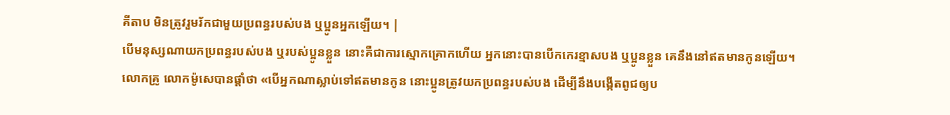គីតាប មិនត្រូវរួមរ័កជាមួយប្រពន្ធរបស់បង ឬប្អូនអ្នកឡើយ។ |
បើមនុស្សណាយកប្រពន្ធរបស់បង ឬរបស់ប្អូនខ្លួន នោះគឺជាការស្មោកគ្រោកហើយ អ្នកនោះបានបើកកេរខ្មាសបង ឬប្អូនខ្លួន គេនឹងនៅឥតមានកូនឡើយ។
លោកគ្រូ លោកម៉ូសេបានផ្តាំថា «បើអ្នកណាស្លាប់ទៅឥតមានកូន នោះប្អូនត្រូវយកប្រពន្ធរបស់បង ដើម្បីនឹងបង្កើតពូជឲ្យប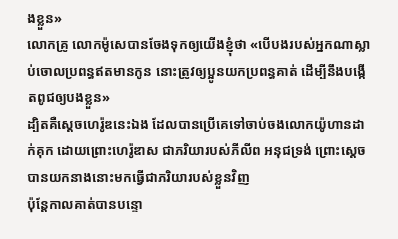ងខ្លួន»
លោកគ្រូ លោកម៉ូសេបានចែងទុកឲ្យយើងខ្ញុំថា «បើបងរបស់អ្នកណាស្លាប់ចោលប្រពន្ធឥតមានកូន នោះត្រូវឲ្យប្អូនយកប្រពន្ធគាត់ ដើម្បីនឹងបង្កើតពូជឲ្យបងខ្លួន»
ដ្បិតគឺស្តេចហេរ៉ូឌនេះឯង ដែលបានប្រើគេទៅចាប់ចងលោកយ៉ូហានដាក់គុក ដោយព្រោះហេរ៉ូឌាស ជាភរិយារបស់ភីលីព អនុជទ្រង់ ព្រោះស្តេចបានយកនាងនោះមកធ្វើជាភរិយារបស់ខ្លួនវិញ
ប៉ុន្តែកាលគាត់បានបន្ទោ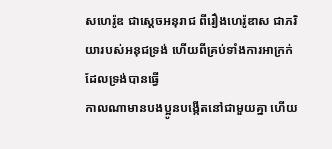សហេរ៉ូឌ ជាស្តេចអនុរាជ ពីរឿងហេរ៉ូឌាស ជាភរិយារបស់អនុជទ្រង់ ហើយពីគ្រប់ទាំងការអាក្រក់ ដែលទ្រង់បានធ្វើ
កាលណាមានបងប្អូនបង្កើតនៅជាមួយគ្នា ហើយ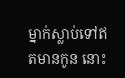ម្នាក់ស្លាប់ទៅឥតមានកូន នោះ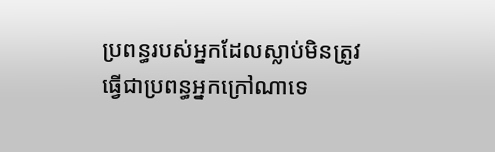ប្រពន្ធរបស់អ្នកដែលស្លាប់មិនត្រូវធ្វើជាប្រពន្ធអ្នកក្រៅណាទេ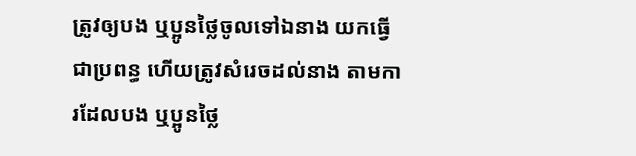ត្រូវឲ្យបង ឬប្អូនថ្លៃចូលទៅឯនាង យកធ្វើជាប្រពន្ធ ហើយត្រូវសំរេចដល់នាង តាមការដែលបង ឬប្អូនថ្លៃ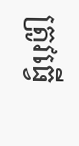ត្រូវធ្វើ